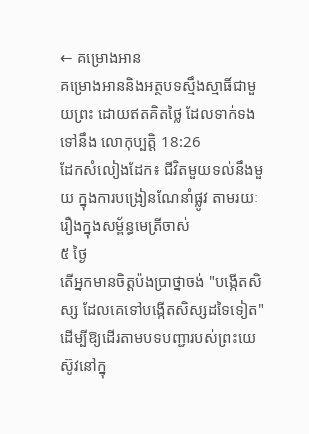← គម្រោងអាន
គម្រោងអាននិងអត្ថបទស្មឹងស្មាធិ៍ជាមួយព្រះ ដោយឥតគិតថ្លៃ ដែលទាក់ទងទៅនឹង លោកុប្បត្តិ 18:26
ដែកសំលៀងដែក៖ ជីវិតមួយទល់នឹងមួយ ក្នុងការបង្រៀនណែនាំផ្លូវ តាមរយៈរឿងក្នុងសម្ព័ន្ធមេត្រីចាស់
៥ ថ្ងៃ
តើអ្នកមានចិត្តប៉ងប្រាថ្នាចង់ "បង្កើតសិស្ស ដែលគេទៅបង្កើតសិស្សដទៃទៀត" ដើម្បីឱ្យដើរតាមបទបញ្ជារបស់ព្រះយេស៊ូវនៅក្នុ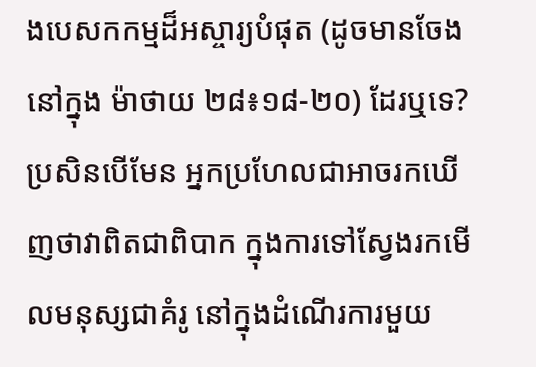ងបេសកកម្មដ៏អស្ចារ្យបំផុត (ដូចមានចែងនៅក្នុង ម៉ាថាយ ២៨៖១៨-២០) ដែរឬទេ? ប្រសិនបើមែន អ្នកប្រហែលជាអាចរកឃើញថាវាពិតជាពិបាក ក្នុងការទៅស្វែងរកមើលមនុស្សជាគំរូ នៅក្នុងដំណើរការមួយ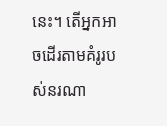នេះ។ តើអ្នកអាចដើរតាមគំរូរបស់នរណា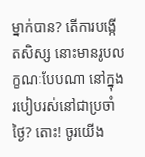ម្នាក់បាន? តើការបង្កើតសិស្ស នោះមានរូបលក្ខណៈបែបណា នៅក្នុងរបៀបរស់នៅជាប្រចាំថ្ងៃ? តោះ! ចូរយើង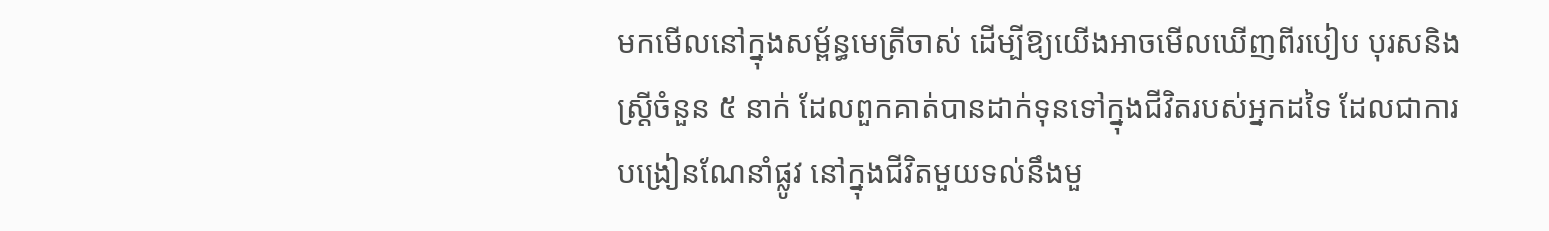មកមើលនៅក្នុងសម្ព័ន្ធមេត្រីចាស់ ដើម្បីឱ្យយើងអាចមើលឃើញពីរបៀប បុរសនិងស្ត្រីចំនួន ៥ នាក់ ដែលពួកគាត់បានដាក់ទុនទៅក្នុងជីវិតរបស់អ្នកដទៃ ដែលជាការបង្រៀនណែនាំផ្លូវ នៅក្នុងជីវិតមួយទល់នឹងមួ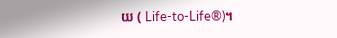យ ( Life-to-Life®)។